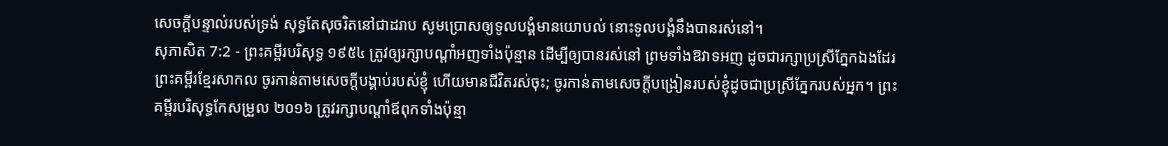សេចក្ដីបន្ទាល់របស់ទ្រង់ សុទ្ធតែសុចរិតនៅជាដរាប សូមប្រោសឲ្យទូលបង្គំមានយោបល់ នោះទូលបង្គំនឹងបានរស់នៅ។
សុភាសិត 7:2 - ព្រះគម្ពីរបរិសុទ្ធ ១៩៥៤ ត្រូវឲ្យរក្សាបណ្តាំអញទាំងប៉ុន្មាន ដើម្បីឲ្យបានរស់នៅ ព្រមទាំងឱវាទអញ ដូចជារក្សាប្រស្រីភ្នែកឯងដែរ ព្រះគម្ពីរខ្មែរសាកល ចូរកាន់តាមសេចក្ដីបង្គាប់របស់ខ្ញុំ ហើយមានជីវិតរស់ចុះ; ចូរកាន់តាមសេចក្ដីបង្រៀនរបស់ខ្ញុំដូចជាប្រស្រីភ្នែករបស់អ្នក។ ព្រះគម្ពីរបរិសុទ្ធកែសម្រួល ២០១៦ ត្រូវរក្សាបណ្ដាំឪពុកទាំងប៉ុន្មា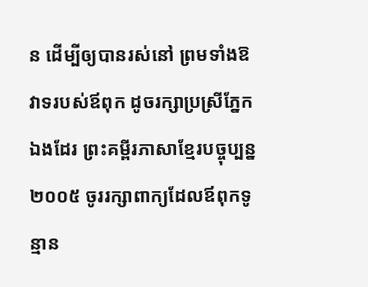ន ដើម្បីឲ្យបានរស់នៅ ព្រមទាំងឱវាទរបស់ឪពុក ដូចរក្សាប្រស្រីភ្នែកឯងដែរ ព្រះគម្ពីរភាសាខ្មែរបច្ចុប្បន្ន ២០០៥ ចូររក្សាពាក្យដែលឪពុកទូន្មាន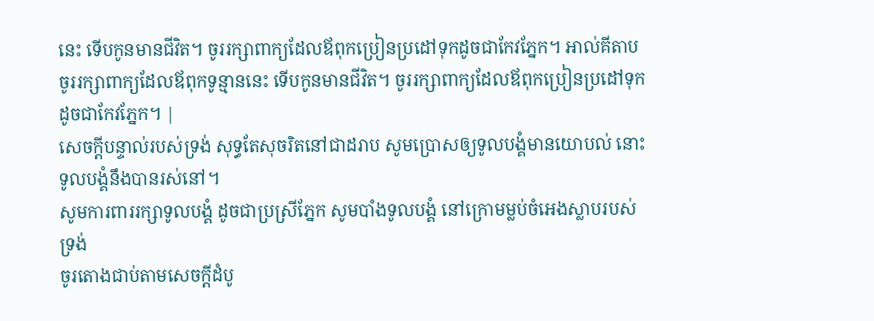នេះ ទើបកូនមានជីវិត។ ចូររក្សាពាក្យដែលឪពុកប្រៀនប្រដៅទុកដូចជាកែវភ្នែក។ អាល់គីតាប ចូររក្សាពាក្យដែលឪពុកទូន្មាននេះ ទើបកូនមានជីវិត។ ចូររក្សាពាក្យដែលឪពុកប្រៀនប្រដៅទុកដូចជាកែវភ្នែក។ |
សេចក្ដីបន្ទាល់របស់ទ្រង់ សុទ្ធតែសុចរិតនៅជាដរាប សូមប្រោសឲ្យទូលបង្គំមានយោបល់ នោះទូលបង្គំនឹងបានរស់នៅ។
សូមការពាររក្សាទូលបង្គំ ដូចជាប្រស្រីភ្នែក សូមបាំងទូលបង្គំ នៅក្រោមម្លប់ចំអេងស្លាបរបស់ទ្រង់
ចូរតោងជាប់តាមសេចក្ដីដំបូ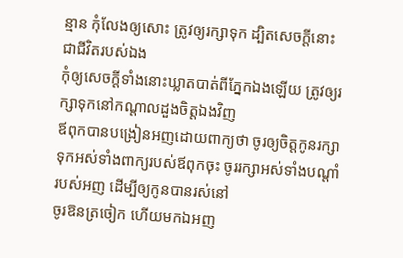ន្មាន កុំលែងឲ្យសោះ ត្រូវឲ្យរក្សាទុក ដ្បិតសេចក្ដីនោះជាជីវិតរបស់ឯង
កុំឲ្យសេចក្ដីទាំងនោះឃ្លាតបាត់ពីភ្នែកឯងឡើយ ត្រូវឲ្យរក្សាទុកនៅកណ្តាលដួងចិត្តឯងវិញ
ឪពុកបានបង្រៀនអញដោយពាក្យថា ចូរឲ្យចិត្តកូនរក្សាទុកអស់ទាំងពាក្យរបស់ឪពុកចុះ ចូររក្សាអស់ទាំងបណ្តាំរបស់អញ ដើម្បីឲ្យកូនបានរស់នៅ
ចូរឱនត្រចៀក ហើយមកឯអញ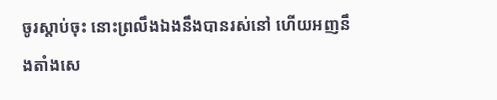ចូរស្តាប់ចុះ នោះព្រលឹងឯងនឹងបានរស់នៅ ហើយអញនឹងតាំងសេ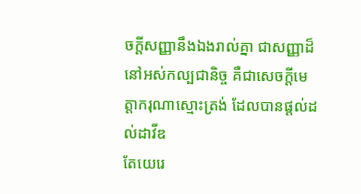ចក្ដីសញ្ញានឹងឯងរាល់គ្នា ជាសញ្ញាដ៏នៅអស់កល្បជានិច្ច គឺជាសេចក្ដីមេត្តាករុណាស្មោះត្រង់ ដែលបានផ្តល់ដល់ដាវីឌ
តែយេរេ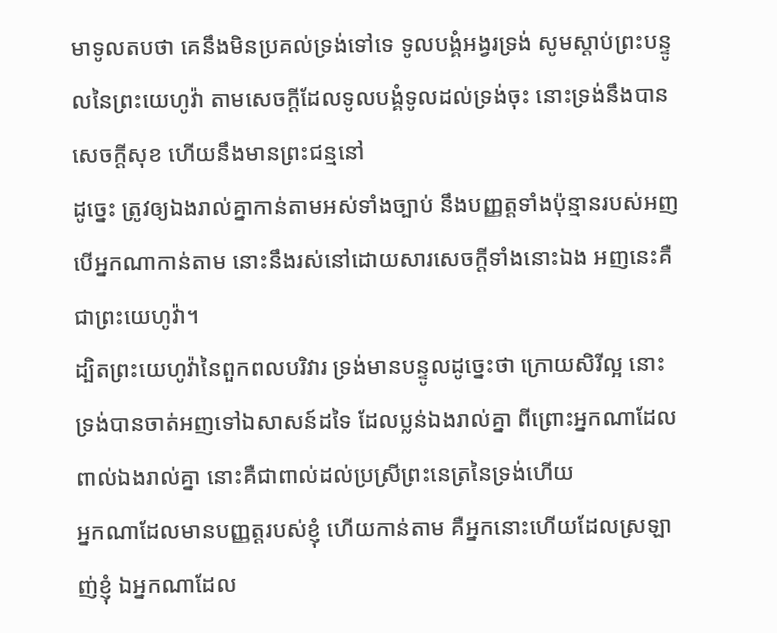មាទូលតបថា គេនឹងមិនប្រគល់ទ្រង់ទៅទេ ទូលបង្គំអង្វរទ្រង់ សូមស្តាប់ព្រះបន្ទូលនៃព្រះយេហូវ៉ា តាមសេចក្ដីដែលទូលបង្គំទូលដល់ទ្រង់ចុះ នោះទ្រង់នឹងបានសេចក្ដីសុខ ហើយនឹងមានព្រះជន្មនៅ
ដូច្នេះ ត្រូវឲ្យឯងរាល់គ្នាកាន់តាមអស់ទាំងច្បាប់ នឹងបញ្ញត្តទាំងប៉ុន្មានរបស់អញ បើអ្នកណាកាន់តាម នោះនឹងរស់នៅដោយសារសេចក្ដីទាំងនោះឯង អញនេះគឺជាព្រះយេហូវ៉ា។
ដ្បិតព្រះយេហូវ៉ានៃពួកពលបរិវារ ទ្រង់មានបន្ទូលដូច្នេះថា ក្រោយសិរីល្អ នោះទ្រង់បានចាត់អញទៅឯសាសន៍ដទៃ ដែលប្លន់ឯងរាល់គ្នា ពីព្រោះអ្នកណាដែលពាល់ឯងរាល់គ្នា នោះគឺជាពាល់ដល់ប្រស្រីព្រះនេត្រនៃទ្រង់ហើយ
អ្នកណាដែលមានបញ្ញត្តរបស់ខ្ញុំ ហើយកាន់តាម គឺអ្នកនោះហើយដែលស្រឡាញ់ខ្ញុំ ឯអ្នកណាដែល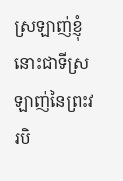ស្រឡាញ់ខ្ញុំ នោះជាទីស្រឡាញ់នៃព្រះវរបិ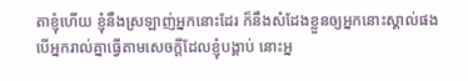តាខ្ញុំហើយ ខ្ញុំនឹងស្រឡាញ់អ្នកនោះដែរ ក៏នឹងសំដែងខ្លួនឲ្យអ្នកនោះស្គាល់ផង
បើអ្នករាល់គ្នាធ្វើតាមសេចក្ដីដែលខ្ញុំបង្គាប់ នោះអ្ន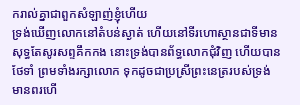ករាល់គ្នាជាពួកសំឡាញ់ខ្ញុំហើយ
ទ្រង់ឃើញលោកនៅតំបន់ស្ងាត់ ហើយនៅទីរហោស្ថានជាទីមានសុទ្ធតែសូរសព្ទគឹកកង នោះទ្រង់បានព័ទ្ធលោកជុំវិញ ហើយបានថែទាំ ព្រមទាំងរក្សាលោក ទុកដូចជាប្រស្រីព្រះនេត្ររបស់ទ្រង់
មានពរហើ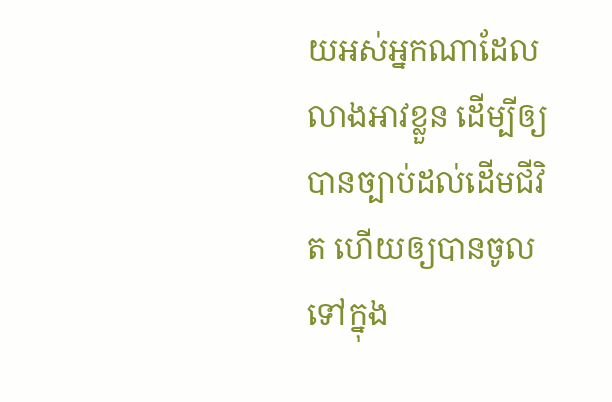យអស់អ្នកណាដែលលាងអាវខ្លួន ដើម្បីឲ្យបានច្បាប់ដល់ដើមជីវិត ហើយឲ្យបានចូលទៅក្នុង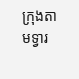ក្រុងតាមទ្វារ